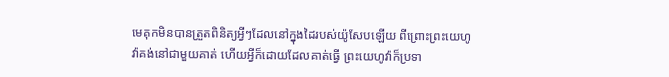មេគុកមិនបានត្រួតពិនិត្យអ្វីៗដែលនៅក្នុងដៃរបស់យ៉ូសែបឡើយ ពីព្រោះព្រះយេហូវ៉ាគង់នៅជាមួយគាត់ ហើយអ្វីក៏ដោយដែលគាត់ធ្វើ ព្រះយេហូវ៉ាក៏ប្រទា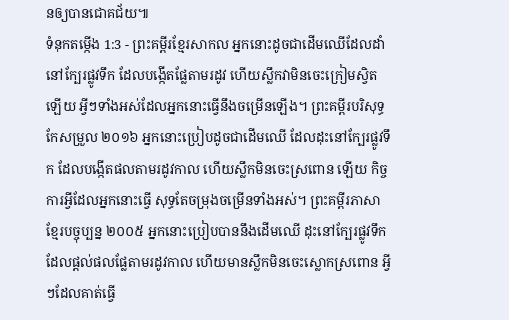នឲ្យបានជោគជ័យ៕
ទំនុកតម្កើង 1:3 - ព្រះគម្ពីរខ្មែរសាកល អ្នកនោះដូចជាដើមឈើដែលដាំនៅក្បែរផ្លូវទឹក ដែលបង្កើតផ្លែតាមរដូវ ហើយស្លឹកវាមិនចេះក្រៀមស្វិតឡើយ អ្វីៗទាំងអស់ដែលអ្នកនោះធ្វើនឹងចម្រើនឡើង។ ព្រះគម្ពីរបរិសុទ្ធកែសម្រួល ២០១៦ អ្នកនោះប្រៀបដូចជាដើមឈើ ដែលដុះនៅក្បែរផ្លូវទឹក ដែលបង្កើតផលតាមរដូវកាល ហើយស្លឹកមិនចេះស្រពោន ឡើយ កិច្ចការអ្វីដែលអ្នកនោះធ្វើ សុទ្ធតែចម្រុងចម្រើនទាំងអស់។ ព្រះគម្ពីរភាសាខ្មែរបច្ចុប្បន្ន ២០០៥ អ្នកនោះប្រៀបបាននឹងដើមឈើ ដុះនៅក្បែរផ្លូវទឹក ដែលផ្ដល់ផលផ្លែតាមរដូវកាល ហើយមានស្លឹកមិនចេះស្លោកស្រពោន អ្វីៗដែលគាត់ធ្វើ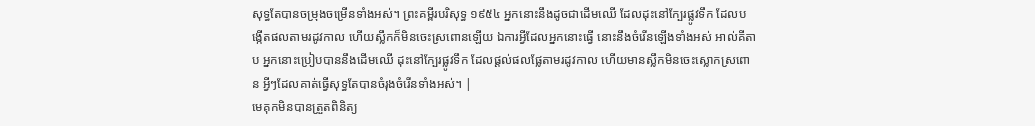សុទ្ធតែបានចម្រុងចម្រើនទាំងអស់។ ព្រះគម្ពីរបរិសុទ្ធ ១៩៥៤ អ្នកនោះនឹងដូចជាដើមឈើ ដែលដុះនៅក្បែរផ្លូវទឹក ដែលបង្កើតផលតាមរដូវកាល ហើយស្លឹកក៏មិនចេះស្រពោនឡើយ ឯការអ្វីដែលអ្នកនោះធ្វើ នោះនឹងចំរើនឡើងទាំងអស់ អាល់គីតាប អ្នកនោះប្រៀបបាននឹងដើមឈើ ដុះនៅក្បែរផ្លូវទឹក ដែលផ្ដល់ផលផ្លែតាមរដូវកាល ហើយមានស្លឹកមិនចេះស្លោកស្រពោន អ្វីៗដែលគាត់ធ្វើសុទ្ធតែបានចំរុងចំរើនទាំងអស់។ |
មេគុកមិនបានត្រួតពិនិត្យ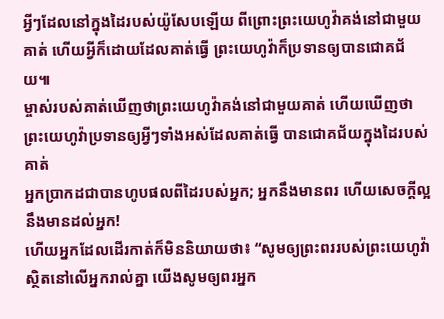អ្វីៗដែលនៅក្នុងដៃរបស់យ៉ូសែបឡើយ ពីព្រោះព្រះយេហូវ៉ាគង់នៅជាមួយគាត់ ហើយអ្វីក៏ដោយដែលគាត់ធ្វើ ព្រះយេហូវ៉ាក៏ប្រទានឲ្យបានជោគជ័យ៕
ម្ចាស់របស់គាត់ឃើញថាព្រះយេហូវ៉ាគង់នៅជាមួយគាត់ ហើយឃើញថាព្រះយេហូវ៉ាប្រទានឲ្យអ្វីៗទាំងអស់ដែលគាត់ធ្វើ បានជោគជ័យក្នុងដៃរបស់គាត់
អ្នកប្រាកដជាបានហូបផលពីដៃរបស់អ្នក; អ្នកនឹងមានពរ ហើយសេចក្ដីល្អនឹងមានដល់អ្នក!
ហើយអ្នកដែលដើរកាត់ក៏មិននិយាយថា៖ “សូមឲ្យព្រះពររបស់ព្រះយេហូវ៉ាស្ថិតនៅលើអ្នករាល់គ្នា យើងសូមឲ្យពរអ្នក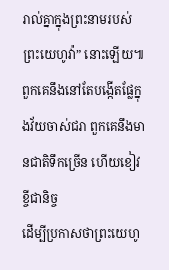រាល់គ្នាក្នុងព្រះនាមរបស់ព្រះយេហូវ៉ា” នោះឡើយ៕
ពួកគេនឹងនៅតែបង្កើតផ្លែក្នុងវ័យចាស់ជរា ពួកគេនឹងមានជាតិទឹកច្រើន ហើយខៀវខ្ចីជានិច្ច
ដើម្បីប្រកាសថាព្រះយេហូ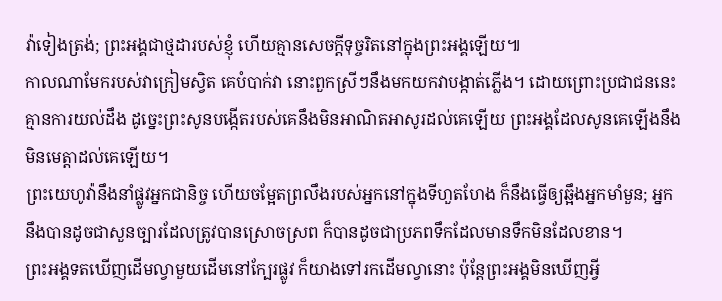វ៉ាទៀងត្រង់; ព្រះអង្គជាថ្មដារបស់ខ្ញុំ ហើយគ្មានសេចក្ដីទុច្ចរិតនៅក្នុងព្រះអង្គឡើយ៕
កាលណាមែករបស់វាក្រៀមស្វិត គេបំបាក់វា នោះពួកស្រីៗនឹងមកយកវាបង្កាត់ភ្លើង។ ដោយព្រោះប្រជាជននេះគ្មានការយល់ដឹង ដូច្នេះព្រះសូនបង្កើតរបស់គេនឹងមិនអាណិតអាសូរដល់គេឡើយ ព្រះអង្គដែលសូនគេឡើងនឹងមិនមេត្តាដល់គេឡើយ។
ព្រះយេហូវ៉ានឹងនាំផ្លូវអ្នកជានិច្ច ហើយចម្អែតព្រលឹងរបស់អ្នកនៅក្នុងទីហួតហែង ក៏នឹងធ្វើឲ្យឆ្អឹងអ្នកមាំមួន; អ្នកនឹងបានដូចជាសួនច្បារដែលត្រូវបានស្រោចស្រព ក៏បានដូចជាប្រភពទឹកដែលមានទឹកមិនដែលខាន។
ព្រះអង្គទតឃើញដើមល្វាមួយដើមនៅក្បែរផ្លូវ ក៏យាងទៅរកដើមល្វានោះ ប៉ុន្តែព្រះអង្គមិនឃើញអ្វី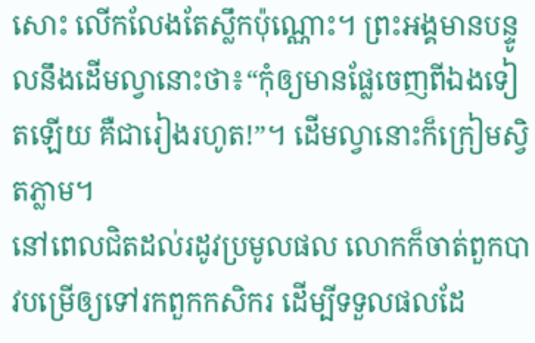សោះ លើកលែងតែស្លឹកប៉ុណ្ណោះ។ ព្រះអង្គមានបន្ទូលនឹងដើមល្វានោះថា៖“កុំឲ្យមានផ្លែចេញពីឯងទៀតឡើយ គឺជារៀងរហូត!”។ ដើមល្វានោះក៏ក្រៀមស្វិតភ្លាម។
នៅពេលជិតដល់រដូវប្រមូលផល លោកក៏ចាត់ពួកបាវបម្រើឲ្យទៅរកពួកកសិករ ដើម្បីទទួលផលដែ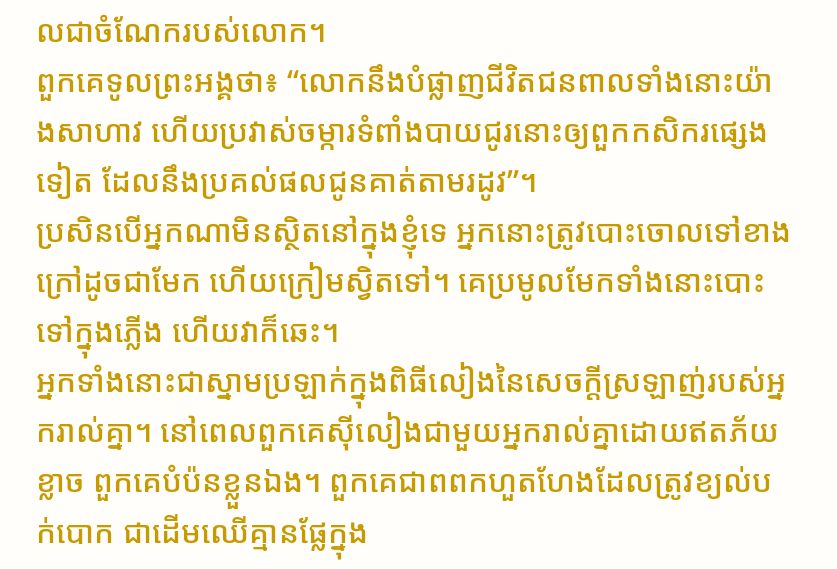លជាចំណែករបស់លោក។
ពួកគេទូលព្រះអង្គថា៖ “លោកនឹងបំផ្លាញជីវិតជនពាលទាំងនោះយ៉ាងសាហាវ ហើយប្រវាស់ចម្ការទំពាំងបាយជូរនោះឲ្យពួកកសិករផ្សេងទៀត ដែលនឹងប្រគល់ផលជូនគាត់តាមរដូវ”។
ប្រសិនបើអ្នកណាមិនស្ថិតនៅក្នុងខ្ញុំទេ អ្នកនោះត្រូវបោះចោលទៅខាងក្រៅដូចជាមែក ហើយក្រៀមស្វិតទៅ។ គេប្រមូលមែកទាំងនោះបោះទៅក្នុងភ្លើង ហើយវាក៏ឆេះ។
អ្នកទាំងនោះជាស្នាមប្រឡាក់ក្នុងពិធីលៀងនៃសេចក្ដីស្រឡាញ់របស់អ្នករាល់គ្នា។ នៅពេលពួកគេស៊ីលៀងជាមួយអ្នករាល់គ្នាដោយឥតភ័យខ្លាច ពួកគេបំប៉នខ្លួនឯង។ ពួកគេជាពពកហួតហែងដែលត្រូវខ្យល់បក់បោក ជាដើមឈើគ្មានផ្លែក្នុង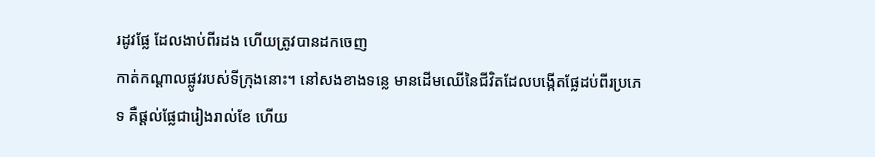រដូវផ្លែ ដែលងាប់ពីរដង ហើយត្រូវបានដកចេញ
កាត់កណ្ដាលផ្លូវរបស់ទីក្រុងនោះ។ នៅសងខាងទន្លេ មានដើមឈើនៃជីវិតដែលបង្កើតផ្លែដប់ពីរប្រភេទ គឺផ្ដល់ផ្លែជារៀងរាល់ខែ ហើយ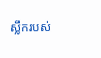ស្លឹករបស់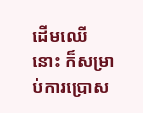ដើមឈើនោះ ក៏សម្រាប់ការប្រោស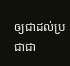ឲ្យជាដល់ប្រជាជា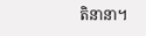តិនានា។